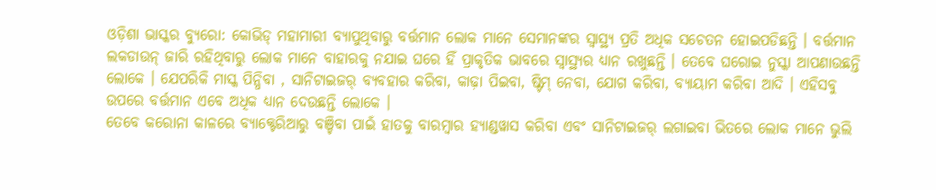ଓଡ଼ିଶା ଭାସ୍କର ବ୍ୟୁରୋ: କୋଭିଡ୍ ମହାମାରୀ ବ୍ୟାପୁଥିବାରୁ ବର୍ତ୍ତମାନ ଲୋକ ମାନେ ସେମାନଙ୍କର ସ୍ୱାସ୍ଥ୍ୟ ପ୍ରତି ଅଧିକ ସଚେତନ ହୋଇପଡିଛନ୍ତି । ବର୍ତ୍ତମାନ ଲକଡାଉନ୍ ଜାରି ରହିଥିବାରୁ ଲୋକ ମାନେ ବାହାରକୁ ନଯାଇ ଘରେ ହିଁ ପ୍ରାକୃତିକ ଭାବରେ ସ୍ୱାସ୍ଥ୍ୟର ଧ୍ୟାନ ରଖୁଛନ୍ତି । ତେବେ ଘରୋଇ ନୁସ୍କା ଆପଣାଉଛନ୍ତି ଲୋକେ । ଯେପରିକି ମାସ୍କ ପିନ୍ଧିବା , ସାନିଟାଇଜର୍ ବ୍ୟବହାର କରିବା, କାଢ଼ା ପିଇବା, ଷ୍ଟିମ୍ ନେବା, ଯୋଗ କରିବା, ବ୍ୟାୟାମ କରିବା ଆଦି । ଏହିସବୁ ଉପରେ ବର୍ତ୍ତମାନ ଏବେ ଅଧିକ ଧ୍ୟାନ ଦେଉଛନ୍ତି ଲୋକେ ।
ତେବେ କରୋନା କାଳରେ ବ୍ୟାକ୍ଟେରିଆରୁ ବଞ୍ଚିବା ପାଇଁ ହାତକୁ ବାରମ୍ବାର ହ୍ୟାଣ୍ଡୱାସ କରିବା ଏବଂ ସାନିଟାଇଜର୍ ଲଗାଇବା ଭିତରେ ଲୋକ ମାନେ ଭୁଲି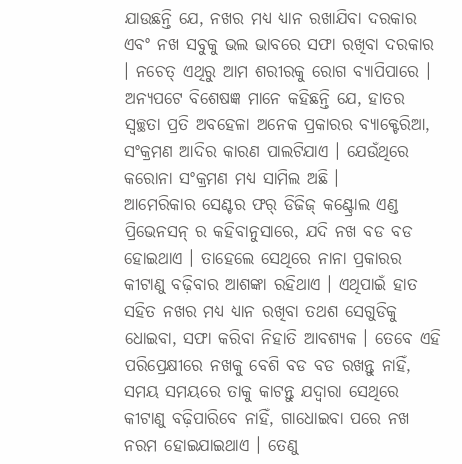ଯାଉଛନ୍ତି ଯେ, ନଖର ମଧ୍ୟ ଧ୍ୟାନ ରଖାଯିବା ଦରକାର ଏବଂ ନଖ ସବୁକୁ ଭଲ ଭାବରେ ସଫା ରଖିବା ଦରକାର । ନଚେତ୍ ଏଥିରୁ ଆମ ଶରୀରକୁ ରୋଗ ବ୍ୟାପିପାରେ । ଅନ୍ୟପଟେ ବିଶେଷଜ୍ଞ ମାନେ କହିଛନ୍ତି ଯେ, ହାତର ସ୍ୱଚ୍ଛତା ପ୍ରତି ଅବହେଳା ଅନେକ ପ୍ରକାରର ବ୍ୟାକ୍ଟେରିଆ, ସଂକ୍ରମଣ ଆଦିର କାରଣ ପାଲଟିଯାଏ । ଯେଉଁଥିରେ କରୋନା ସଂକ୍ରମଣ ମଧ୍ୟ ସାମିଲ ଅଛି ।
ଆମେରିକାର ସେଣ୍ଟର ଫର୍ ଡିଜିଜ୍ କଣ୍ଟ୍ରୋଲ ଏଣ୍ଡ ପ୍ରିଭେନସନ୍ ର କହିବାନୁସାରେ, ଯଦି ନଖ ବଡ ବଡ ହୋଇଥାଏ । ତାହେଲେ ସେଥିରେ ନାନା ପ୍ରକାରର କୀଟାଣୁ ବଢ଼ିବାର ଆଶଙ୍କା ରହିଥାଏ । ଏଥିପାଇଁ ହାତ ସହିତ ନଖର ମଧ୍ୟ ଧ୍ୟାନ ରଖିବା ତଥଶ ସେଗୁଡିକୁ ଧୋଇବା, ସଫା କରିବା ନିହାତି ଆବଶ୍ୟକ । ତେବେ ଏହି ପରିପ୍ରେକ୍ଷୀରେ ନଖକୁ ବେଶି ବଡ ବଡ ରଖନ୍ତୁ ନାହିଁ, ସମୟ ସମୟରେ ତାକୁ କାଟନ୍ତୁ ଯଦ୍ୱାରା ସେଥିରେ କୀଟାଣୁ ବଢ଼ିପାରିବେ ନାହିଁ, ଗାଧୋଇବା ପରେ ନଖ ନରମ ହୋଇଯାଇଥାଏ । ତେଣୁ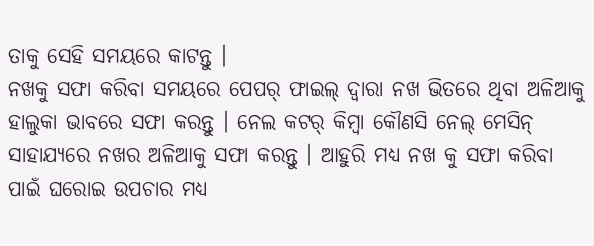ତାକୁ ସେହି ସମୟରେ କାଟନ୍ତୁ ।
ନଖକୁ ସଫା କରିବା ସମୟରେ ପେପର୍ ଫାଇଲ୍ ଦ୍ୱାରା ନଖ ଭିତରେ ଥିବା ଅଳିଆକୁ ହାଲୁକା ଭାବରେ ସଫା କରନ୍ତୁ । ନେଲ କଟର୍ କିମ୍ବା କୌଣସି ନେଲ୍ ମେସିନ୍ ସାହାଯ୍ୟରେ ନଖର ଅଳିଆକୁ ସଫା କରନ୍ତୁ । ଆହୁରି ମଧ୍ୟ ନଖ କୁ ସଫା କରିବା ପାଇଁ ଘରୋଇ ଉପଚାର ମଧ୍ୟ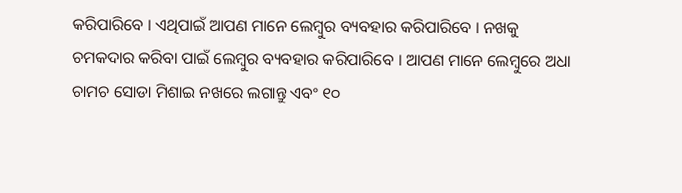କରିପାରିବେ । ଏଥିପାଇଁ ଆପଣ ମାନେ ଲେମ୍ବୁର ବ୍ୟବହାର କରିପାରିବେ । ନଖକୁ ଚମକଦାର କରିବା ପାଇଁ ଲେମ୍ବୁର ବ୍ୟବହାର କରିପାରିବେ । ଆପଣ ମାନେ ଲେମ୍ବୁରେ ଅଧା ଚାମଚ ସୋଡା ମିଶାଇ ନଖରେ ଲଗାନ୍ତୁ ଏବଂ ୧୦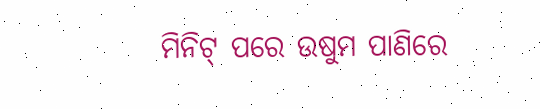ମିନିଟ୍ ପରେ ଉଷୁମ ପାଣିରେ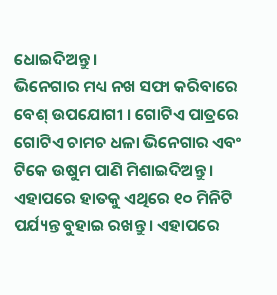ଧୋଇଦିଅନ୍ତୁ ।
ଭିନେଗାର ମଧ୍ୟ ନଖ ସଫା କରିବାରେ ବେଶ୍ ଉପଯୋଗୀ । ଗୋଟିଏ ପାତ୍ରରେ ଗୋଟିଏ ଚାମଚ ଧଳା ଭିନେଗାର ଏବଂ ଟିକେ ଉଷୁମ ପାଣି ମିଶାଇଦିଅନ୍ତୁ । ଏହାପରେ ହାତକୁ ଏଥିରେ ୧୦ ମିନିଟି ପର୍ଯ୍ୟନ୍ତ ବୁହାଇ ରଖନ୍ତୁ । ଏହାପରେ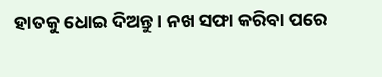ହାତକୁ ଧୋଇ ଦିଅନ୍ତୁ । ନଖ ସଫା କରିବା ପରେ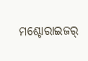ମଶ୍ଚୋରାଇଜର୍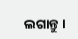ଲଗାନ୍ତୁ ।